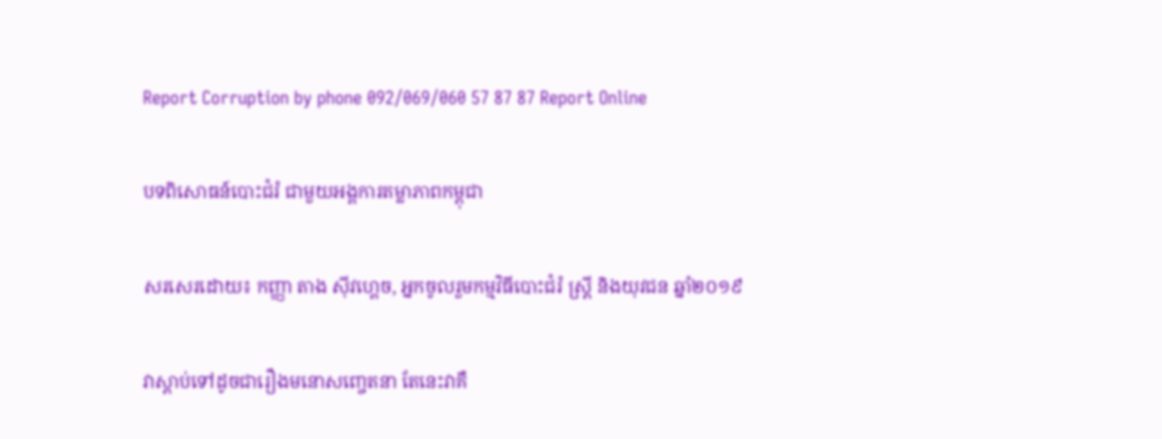Report Corruption by phone 092/069/060 57 87 87 Report Online

បទពិសោធន៍បោះជំរំ ជាមួយអង្គការតម្លាភាពកម្ពុជា

សរសេរដោយ៖ កញ្ញា តាង ស៊ីវហ្គេច, អ្នកចូលរួមកម្មវិធីបោះជំរំ ស្រ្តី និងយុវជន ឆ្នាំ២០១៩

វាស្តាប់ទៅដូចជារឿងមនោសញ្ចេតនា តែនេះវាគឺ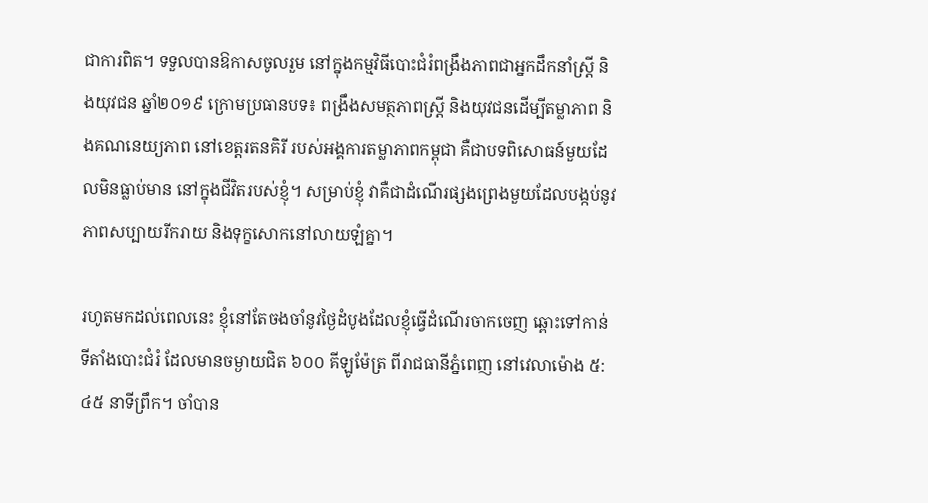ជាការពិត។ ទទួលបានឱកាសចូលរួម នៅក្នុងកម្មវិធីបោះជំរំពង្រឹងភាពជាអ្នកដឹកនាំស្រ្តី និងយុវជន ឆ្នាំ២០១៩ ក្រោមប្រធានបទ៖ ពង្រឹងសមត្ថភាពស្រ្តី និងយុវជនដើម្បីតម្លាភាព និងគណនេយ្យភាព នៅខេត្តរតនគិរី របស់អង្គការតម្លាភាពកម្ពុជា គឺជាបទពិសោធន៍មួយដែលមិនធ្លាប់មាន នៅក្នុងជីវិតរបស់ខ្ញុំ។ សម្រាប់ខ្ញុំ វាគឺជាដំណើរផ្សងព្រេងមួយដែលបង្កប់នូវភាពសប្បាយរីករាយ និងទុក្ខសោកនៅលាយឡំគ្នា។

រហូតមកដល់ពេលនេះ ខ្ញុំនៅតែចងចាំនូវថ្ងៃដំបូងដែលខ្ញុំធ្វើដំណើរចាកចេញ ឆ្ពោះទៅកាន់ ទីតាំងបោះជំរំ ដែលមានចម្ងាយជិត ៦០០ គីឡូម៉ែត្រ ពីរាជធានីភ្នំពេញ នៅវេលាម៉ោង ៥:៤៥ នាទីព្រឹក។ ចាំបាន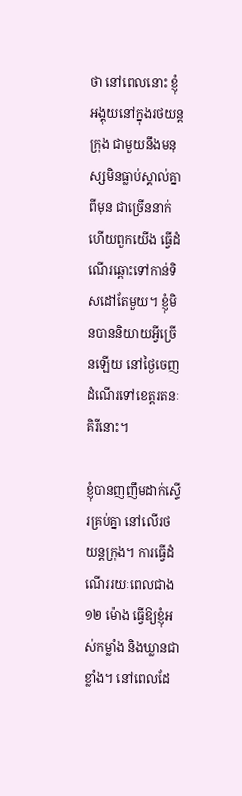ថា នៅពេលនោះ ខ្ញុំអង្គុយនៅក្នុងរថយន្តក្រុង ជាមួយនឹងមនុស្សមិនធ្លាប់ស្គាល់គ្នាពីមុន ជាច្រើននាក់ ហើយពួកយើង ធ្វើដំណើរឆ្ពោះទៅកាន់ទិសដៅតែមួយ។ ខ្ញុំមិនបាននិយាយអ្វីច្រើនឡើយ នៅថ្ងៃចេញដំណើរទៅខេត្តរតនៈគិរីនោះ។

ខ្ញុំបានញញឹមដាក់ស្ទើរគ្រប់គ្នា នៅលើរថយន្តក្រុង។ ការធ្វើដំណើររយៈពេលជាង ១២ ម៉ោង ធ្វើឱ្យខ្ញុំអស់កម្លាំង និងឃ្លានជាខ្លាំង។ នៅពេលដែ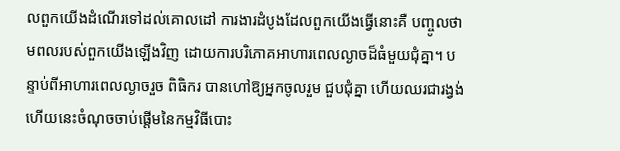លពួកយើងដំណើរទៅដល់គោលដៅ ការងារដំបូងដែលពួកយើងធ្វើនោះគឺ បញ្ចូលថាមពលរបស់ពួកយើងឡើងវិញ ដោយការបរិភោគអាហារពេលល្ងាចដ៏ធំមួយជុំគ្នា។ បន្ទាប់ពីអាហារពេលល្ងាចរួច ពិធិករ បានហៅឱ្យអ្នកចូលរួម ជួបជុំគ្នា ហើយឈរជារង្វង់ ហើយនេះចំណុចចាប់ផ្តើមនៃកម្មវិធីបោះ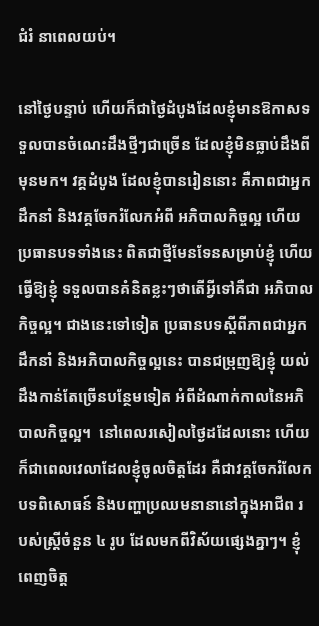ជំរំ នាពេលយប់។

នៅថ្ងៃបន្ទាប់ ហើយក៏ជាថ្ងៃដំបូងដែលខ្ញុំមានឱកាសទទួលបានចំណេះដឹងថ្មីៗជាច្រើន ដែលខ្ញុំមិនធ្លាប់ដឹងពីមុនមក។ វគ្គដំបូង ដែលខ្ញុំបានរៀននោះ គឺភាពជាអ្នកដឹកនាំ និងវគ្គចែករំលែកអំពី អភិបាលកិច្ចល្អ ហើយប្រធានបទទាំងនេះ ពិតជាថ្មីមែនទែនសម្រាប់ខ្ញុំ ហើយធ្វើឱ្យខ្ញុំ ទទួលបានគំនិតខ្លះៗថាតើអ្វីទៅគឺជា អភិបាលកិច្ចល្អ។ ជាងនេះទៅទៀត ប្រធានបទស្តីពីភាពជាអ្នកដឹកនាំ និងអភិបាលកិច្ចល្អនេះ បានជម្រុញឱ្យខ្ញុំ យល់ដឹងកាន់តែច្រើនបន្ថែមទៀត អំពីដំណាក់កាលនៃអភិបាលកិច្ចល្អ។  នៅពេលរសៀលថ្ងៃដដែលនោះ ហើយក៏ជាពេលវេលាដែលខ្ញុំចូលចិត្តដែរ គឺជាវគ្គចែករំលែកបទពិសោធន៍ និងបញ្ហាប្រឈមនានានៅក្នុងអាជីព របស់ស្រ្តីចំនួន ៤ រូប ដែលមកពីវិស័យផ្សេងគ្នាៗ។ ខ្ញុំពេញចិត្ត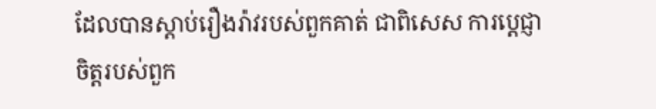ដែលបានស្តាប់រឿងរ៉ាវរបស់ពួកគាត់ ជាពិសេស ការប្តេជ្ញាចិត្តរបស់ពួក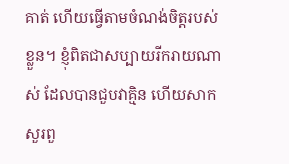គាត់ ហើយធ្វើតាមចំណង់ចិត្តរបស់ខ្លួន។ ខ្ញុំពិតជាសប្បាយរីករាយណាស់ ដែលបានជួបវាគ្មិន ហើយសាកសួរពួ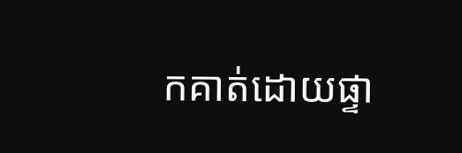កគាត់ដោយផ្ទា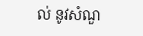ល់ នូវសំណួ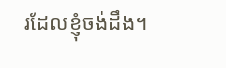រដែលខ្ញុំចង់ដឹង។